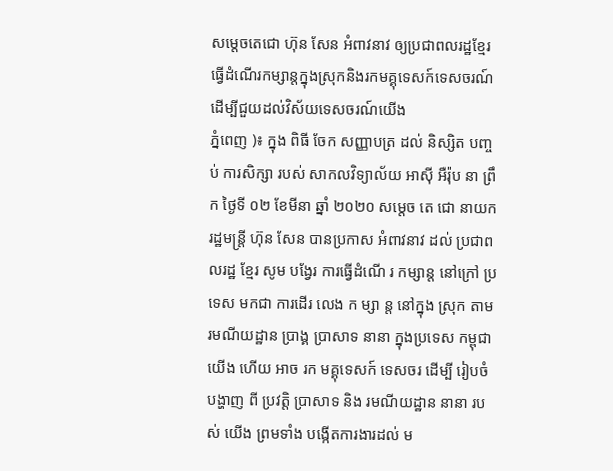សម្តេចតេជោ ហ៊ុន សែន អំពាវនាវ ឲ្យប្រជាពលរដ្ឋខ្មែរធ្វើដំណើរកម្សាន្តក្នុងស្រុកនិងរកមគ្គុទេសក៍ទេសចរណ៍ដើម្បីជួយដល់វិស័យទេសចរណ៍យើង
ភ្នំពេញ )៖ ក្នុង ពិធី ចែក សញ្ញាបត្រ ដល់ និស្សិត បញ្ចប់ ការសិក្សា របស់ សាកលវិទ្យាល័យ អាស៊ី អឺរ៉ុប នា ព្រឹក ថ្ងៃទី ០២ ខែមីនា ឆ្នាំ ២០២០ សម្តេច តេ ជោ នាយករដ្ឋមន្ត្រី ហ៊ុន សែន បានប្រកាស អំពាវនាវ ដល់ ប្រជាពលរដ្ឋ ខ្មែរ សូម បង្វែរ ការធ្វើដំណើ រ កម្សាន្ត នៅក្រៅ ប្រទេស មកជា ការដើរ លេង ក ម្សា ន្ត នៅក្នុង ស្រុក តាម រមណីយដ្ឋាន ប្រាង្គ ប្រាសាទ នានា ក្នុងប្រទេស កម្ពុជា យើង ហើយ អាច រក មគ្គុទេសក៍ ទេសចរ ដើម្បី រៀបចំ បង្ហាញ ពី ប្រវត្តិ ប្រាសាទ និង រមណីយដ្ឋាន នានា របស់ យើង ព្រមទាំង បង្កើតការងារដល់ ម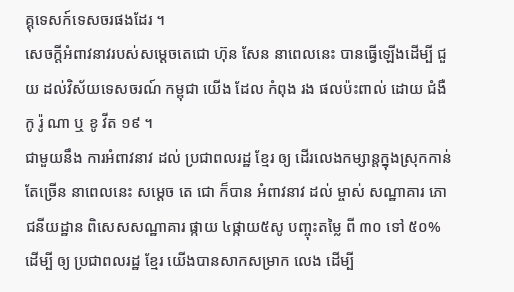គ្គុទេសក៍ទេសចរផងដែរ ។
សេចក្តីអំពាវនាវរបស់សម្តេចតេជោ ហ៊ុន សែន នាពេលនេះ បានធ្វើឡើងដើម្បី ជួយ ដល់វិស័យទេសចរណ៍ កម្ពុជា យើង ដែល កំពុង រង ផលប៉ះពាល់ ដោយ ជំងឺ កូ រ៉ូ ណា ឬ ខូ វីត ១៩ ។
ជាមួយនឹង ការអំពាវនាវ ដល់ ប្រជាពលរដ្ឋ ខ្មែរ ឲ្យ ដើរលេងកម្សាន្តក្នុងស្រុកកាន់តែច្រើន នាពេលនេះ សម្តេច តេ ជោ ក៏បាន អំពាវនាវ ដល់ ម្ចាស់ សណ្ឋាគារ ភោជនីយដ្ឋាន ពិសេសសណ្ឋាគារ ផ្កាយ ៤ផ្កាយ៥សូ បញ្ចុះតម្លៃ ពី ៣០ ទៅ ៥០% ដើម្បី ឲ្យ ប្រជាពលរដ្ឋ ខ្មែរ យើងបានសាកសម្រាក លេង ដើម្បី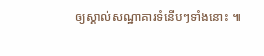ឲ្យស្គាល់សណ្ឋាគារទំនើបៗទាំងនោះ ៕